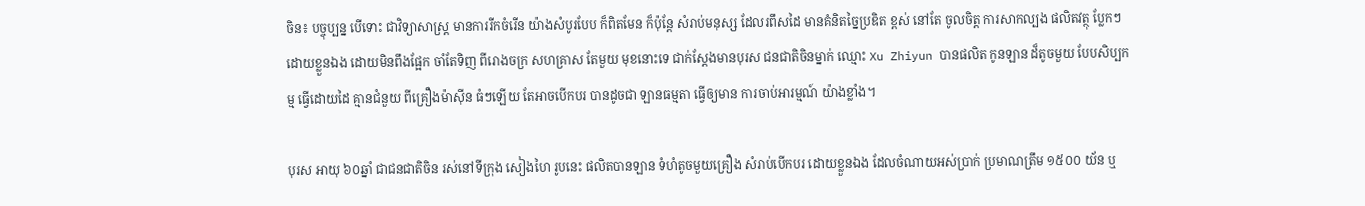ចិន៖ បច្ចុប្បន្ន បើទោះ ជាវិទ្យាសាស្ត្រ មានការរីកចំរើន យ៉ាងសំបូរបែប ក៏ពិតមែន ក៏ប៉ុន្តែ សំរាប់មនុស្ស ដែលរពឹសដៃ មានគំនិតច្នៃប្រឌិត ខ្ពស់ នៅតែ ចូលចិត្ត ការសាកល្បង ផលិតវត្ថុ ប្លែកៗ ដោយខ្លួនឯង ដោយមិនពឹងផ្អែក ចាំតែទិញ ពីរោងចក្រ សហគ្រាស តែមួយ មុខនោះទេ ជាក់ស្តែងមានបុរស ជនជាតិចិនម្នាក់ ឈ្មោះ Xu Zhiyun បានផលិត កូនឡាន ដ៏តូចមួយ បែបសិប្បកម្ម ធ្វើដោយដៃ គ្មានជំនួយ ពីគ្រឿងម៉ាស៊ីន ធំៗឡើយ តែអាចបើកបរ បានដូចជា ឡានធម្មតា ធ្វើឲ្យមាន ការចាប់អារម្មណ៍ យ៉ាងខ្លាំង។

បុរស អាយុ ៦០ឆ្នាំ ជាជនជាតិចិន រស់នៅទីក្រុង សៀងហៃ រូបនេះ ផលិតបានឡាន ទំហំតូចមួយគ្រឿង សំរាប់បើកបរ ដោយខ្លួនឯង ដែលចំណាយអស់ប្រាក់ ប្រមាណត្រឹម ១៥០០ យ័ន ឬ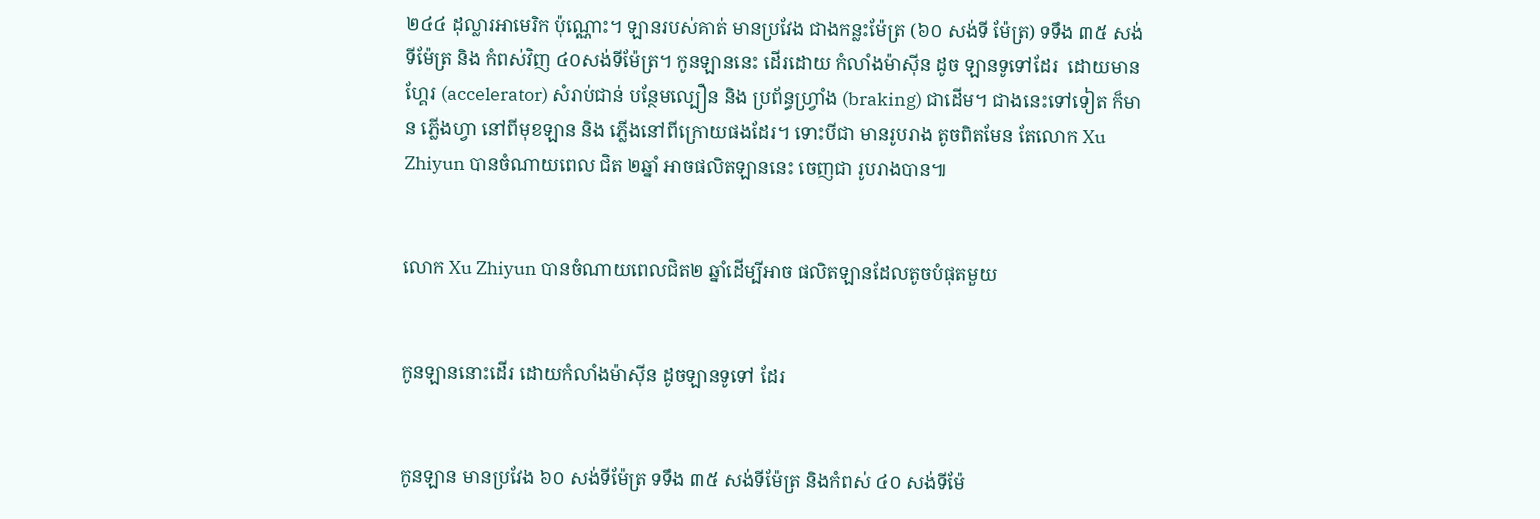២៤៤ ដុល្លារអាមេរិក ប៉ុណ្ណោះ។ ឡានរបស់គាត់ មានប្រវែង ជាងកន្លះម៉ែត្រ (៦០ សង់ទី ម៉ែត្រ) ទទឹង ៣៥ សង់ទីម៉ែត្រ និង កំពស់វិញ ៤០សង់ទីម៉ែត្រ។ កូនឡាននេះ ដើរដោយ កំលាំងម៉ាស៊ីន ដូច ឡានទូទៅដែរ  ដោយមានហ្គែរ (accelerator) សំរាប់ជាន់ បន្ថែមល្បឿន និង ប្រព័ន្ធហ្រ្វាំង (braking) ជាដើម។ ជាងនេះទៅទៀត ក៏មាន ភ្លើងហ្វា នៅពីមុខឡាន និង ភ្លើងនៅពីក្រោយផងដែរ។ ទោះបីជា មានរូបរាង តូចពិតមែន តែលោក Xu Zhiyun បានចំណាយពេល ជិត ២ឆ្នាំ អាចផលិតឡាននេះ ចេញជា រូបរាងបាន៕


លោក Xu Zhiyun បានចំណាយពេលជិត២ ឆ្នាំដើម្បីអាច ផលិតឡានដែលតូចបំផុតមួយ


កូនឡាននោះដើរ ដោយកំលាំងម៉ាស៊ីន ដូចឡានទូទៅ ដែរ


កូនឡាន មានប្រវែង ៦០ សង់ទីម៉ែត្រ ទទឹង ៣៥ សង់ទីម៉ែត្រ និងកំពស់ ៤០ សង់ទីម៉ែ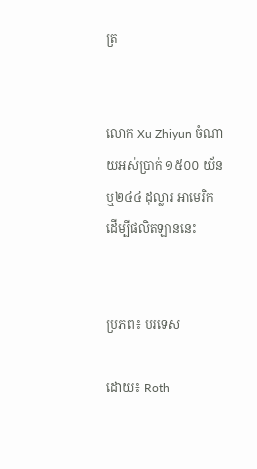ត្រ


លោក Xu Zhiyun ចំណាយអស់ប្រាក់ ១៥០០ យ័ន ឬ២៤៤ ដុល្លារ អាមេរិក ដើម្បីផលិតឡាននេះ


ប្រភព៖ បរទេស

ដោយ៖ Roth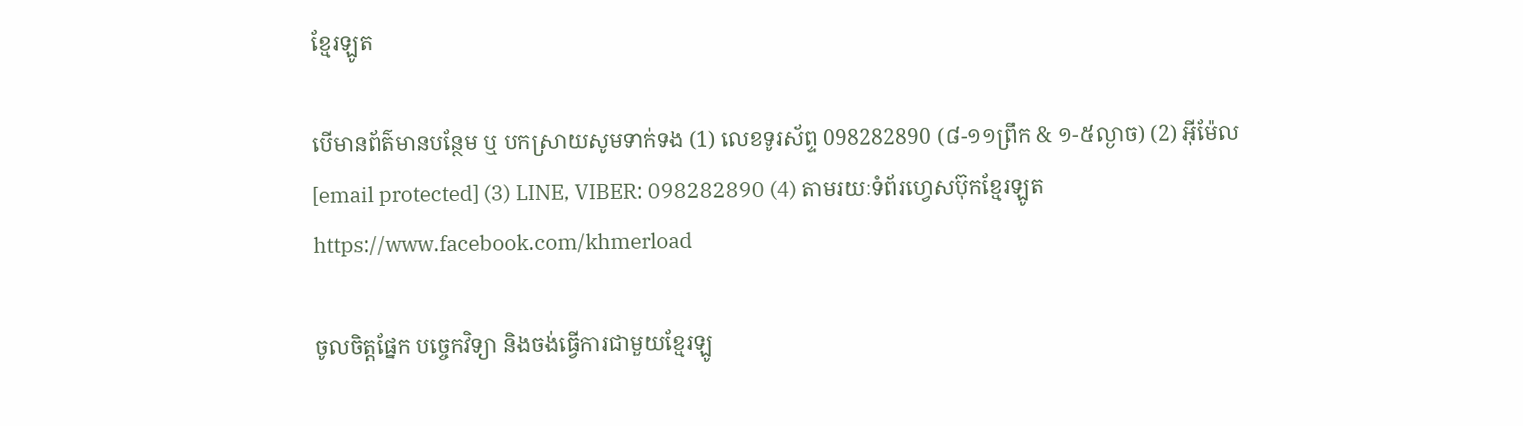ខ្មែរឡូត

បើមានព័ត៌មានបន្ថែម ឬ បកស្រាយសូមទាក់ទង (1) លេខទូរស័ព្ទ 098282890 (៨-១១ព្រឹក & ១-៥ល្ងាច) (2) អ៊ីម៉ែល [email protected] (3) LINE, VIBER: 098282890 (4) តាមរយៈទំព័រហ្វេសប៊ុកខ្មែរឡូត https://www.facebook.com/khmerload

ចូលចិត្តផ្នែក បច្ចេកវិទ្យា និងចង់ធ្វើការជាមួយខ្មែរឡូ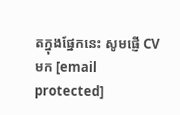តក្នុងផ្នែកនេះ សូមផ្ញើ CV មក [email protected]